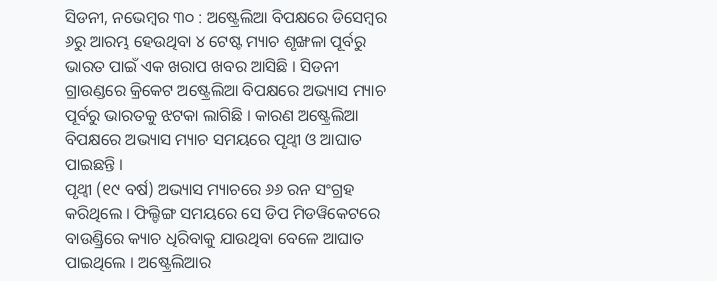ସିଡନୀ, ନଭେମ୍ବର ୩୦ : ଅଷ୍ଟ୍ରେଲିଆ ବିପକ୍ଷରେ ଡିସେମ୍ବର ୬ରୁ ଆରମ୍ଭ ହେଉଥିବା ୪ ଟେଷ୍ଟ ମ୍ୟାଚ ଶୃଙ୍ଖଳା ପୂର୍ବରୁ ଭାରତ ପାଇଁ ଏକ ଖରାପ ଖବର ଆସିଛି । ସିଡନୀ ଗ୍ରାଉଣ୍ଡରେ କ୍ରିକେଟ ଅଷ୍ଟ୍ରେଲିଆ ବିପକ୍ଷରେ ଅଭ୍ୟାସ ମ୍ୟାଚ ପୂର୍ବରୁ ଭାରତକୁ ଝଟକା ଲାଗିଛି । କାରଣ ଅଷ୍ଟ୍ରେଲିଆ ବିପକ୍ଷରେ ଅଭ୍ୟାସ ମ୍ୟାଚ ସମୟରେ ପୃଥ୍ୱୀ ଓ ଆଘାତ ପାଇଛନ୍ତି ।
ପୃଥ୍ୱୀ (୧୯ ବର୍ଷ) ଅଭ୍ୟାସ ମ୍ୟାଚରେ ୬୬ ରନ ସଂଗ୍ରହ କରିଥିଲେ । ଫିଲ୍ଡିଙ୍ଗ ସମୟରେ ସେ ଡିପ ମିଡୱିକେଟରେ ବାଉଣ୍ଡ୍ରିରେ କ୍ୟାଚ ଧିରିବାକୁ ଯାଉଥିବା ବେଳେ ଆଘାତ ପାଇଥିଲେ । ଅଷ୍ଟ୍ରେଲିଆର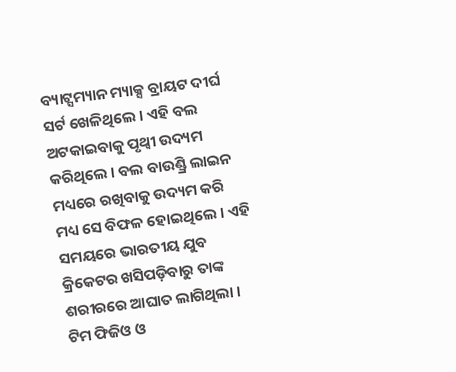ବ୍ୟାଟ୍ସମ୍ୟାନ ମ୍ୟାକ୍ସ ବ୍ରାୟଟ ଦୀର୍ଘ ସର୍ଟ ଖେଳିଥିଲେ । ଏହି ବଲ ଅଟକାଇବାକୁ ପୃଥ୍ୱୀ ଉଦ୍ୟମ କରିଥିଲେ । ବଲ ବାଉଣ୍ଡ୍ରି ଲାଇନ ମଧ୍ୟରେ ରଖିବାକୁ ଉଦ୍ୟମ କରି ମଧ୍ୟ ସେ ବିଫଳ ହୋଇଥିଲେ । ଏହି ସମୟରେ ଭାରତୀୟ ଯୁବ କ୍ରିକେଟର ଖସିପଡ଼ିବାରୁ ତାଙ୍କ ଶରୀରରେ ଆଘାତ ଲାଗିଥିଲା ।
ଟିମ ଫିଜିଓ ଓ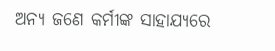ଅନ୍ୟ ଜଣେ କର୍ମୀଙ୍କ ସାହାଯ୍ୟରେ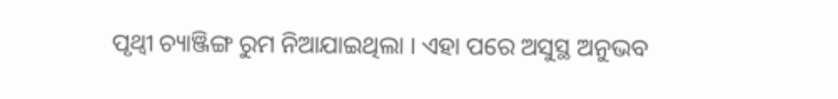ପୃଥ୍ୱୀ ଚ୍ୟାଞ୍ଜିଙ୍ଗ ରୁମ ନିଆଯାଇଥିଲା । ଏହା ପରେ ଅସୁସ୍ଥ ଅନୁଭବ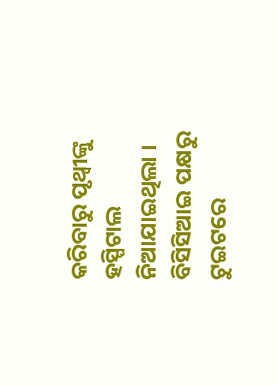କରିବାରୁ ପୃଥ୍ୱୀଙ୍କୁ ହସ୍ପିଟାଲ ନିଆଯାଇଥିଲା । ବିସିସିଆଇ ପକ୍ଷରୁ ଟୁଇଟରେ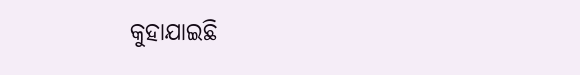କୁହାଯାଇଛି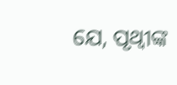ଯେ, ପୃଥ୍ୱୀଙ୍କ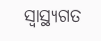ସ୍ୱାସ୍ଥ୍ୟଗତ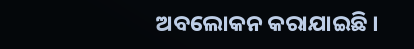ଅବଲୋକନ କରାଯାଇଛି ।